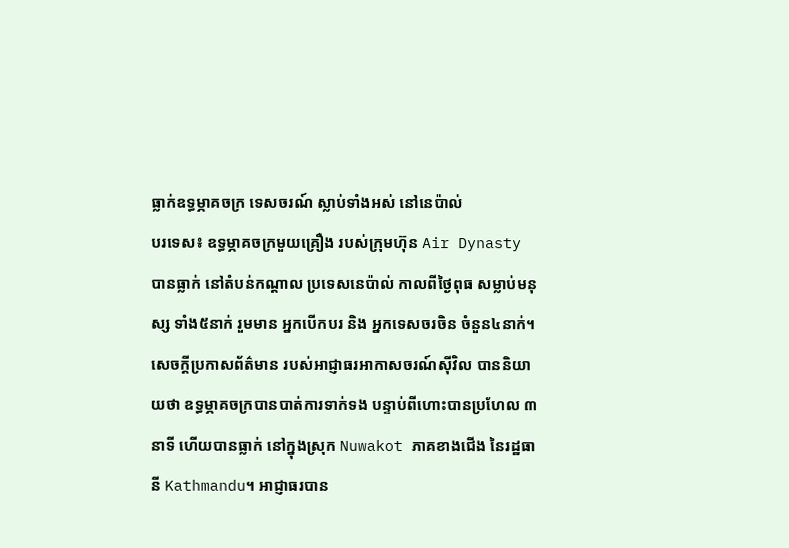ធ្លាក់ឧទ្ធម្ភាគចក្រ ទេសចរណ៍ ស្លាប់ទាំងអស់ នៅនេប៉ាល់
បរទេស៖ ឧទ្ធម្ភាគចក្រមួយគ្រឿង របស់ក្រុមហ៊ុន Air Dynasty បានធ្លាក់ នៅតំបន់កណ្តាល ប្រទេសនេប៉ាល់ កាលពីថ្ងៃពុធ សម្លាប់មនុស្ស ទាំង៥នាក់ រួមមាន អ្នកបើកបរ និង អ្នកទេសចរចិន ចំនួន៤នាក់។
សេចក្តីប្រកាសព័ត៌មាន របស់អាជ្ញាធរអាកាសចរណ៍ស៊ីវិល បាននិយាយថា ឧទ្ធម្ភាគចក្របានបាត់ការទាក់ទង បន្ទាប់ពីហោះបានប្រហែល ៣នាទី ហើយបានធ្លាក់ នៅក្នុងស្រុក Nuwakot ភាគខាងជើង នៃរដ្ឋធានី Kathmandu។ អាជ្ញាធរបាន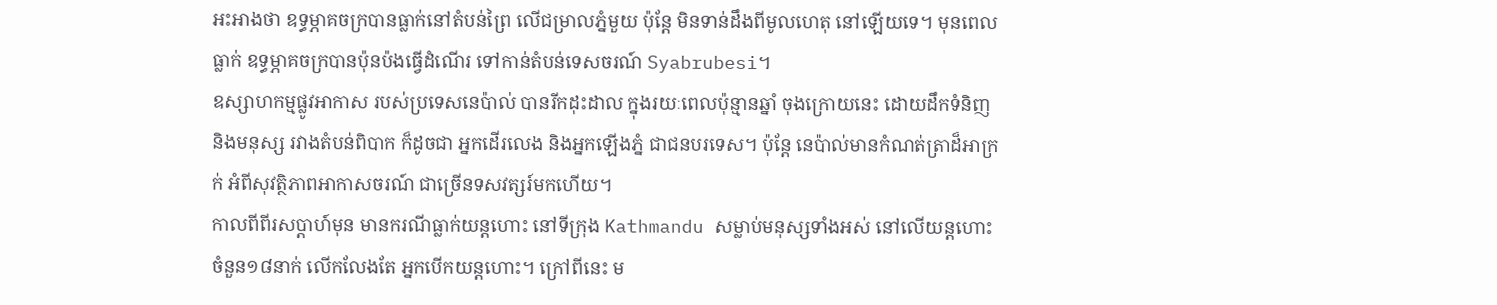អះអាងថា ឧទ្ធម្ភាគចក្របានធ្លាក់នៅតំបន់ព្រៃ លើជម្រាលភ្នំមួយ ប៉ុន្តែ មិនទាន់ដឹងពីមូលហេតុ នៅឡើយទេ។ មុនពេលធ្លាក់ ឧទ្ធម្ភាគចក្របានប៉ុនប៉ងធ្វើដំណើរ ទៅកាន់តំបន់ទេសចរណ៍ Syabrubesi។
ឧស្សាហកម្មផ្លូវអាកាស របស់ប្រទេសនេប៉ាល់ បានរីកដុះដាល ក្នុងរយៈពេលប៉ុន្មានឆ្នាំ ចុងក្រោយនេះ ដោយដឹកទំនិញ និងមនុស្ស រវាងតំបន់ពិបាក ក៏ដូចជា អ្នកដើរលេង និងអ្នកឡើងភ្នំ ជាជនបរទេស។ ប៉ុន្តែ នេប៉ាល់មានកំណត់ត្រាដ៏អាក្រក់ អំពីសុវត្ថិភាពអាកាសចរណ៍ ជាច្រើនទសវត្សរ៍មកហើយ។
កាលពីពីរសប្តាហ៍មុន មានករណីធ្លាក់យន្តហោះ នៅទីក្រុង Kathmandu សម្លាប់មនុស្សទាំងអស់ នៅលើយន្តហោះ ចំនួន១៨នាក់ លើកលែងតែ អ្នកបើកយន្តហោះ។ ក្រៅពីនេះ ម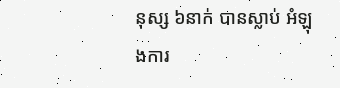នុស្ស ៦នាក់ បានស្លាប់ អំឡុងការ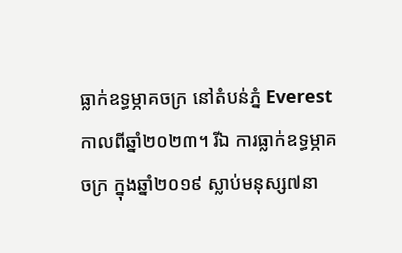ធ្លាក់ឧទ្ធម្ភាគចក្រ នៅតំបន់ភ្នំ Everest កាលពីឆ្នាំ២០២៣។ រីឯ ការធ្លាក់ឧទ្ធម្ភាគចក្រ ក្នុងឆ្នាំ២០១៩ ស្លាប់មនុស្ស៧នា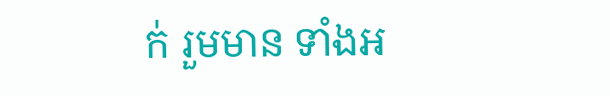ក់ រួមមាន ទាំងអ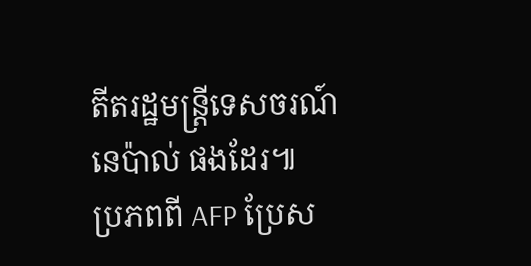តីតរដ្ឋមន្ត្រីទេសចរណ៍ នេប៉ាល់ ផងដែរ៕
ប្រភពពី AFP ប្រែស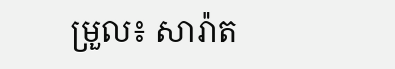ម្រួល៖ សារ៉ាត